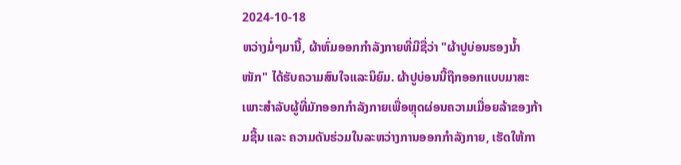2024-10-18
ຫວ່າງມໍ່ໆມານີ້, ຜ້າຫົ່ມອອກກຳລັງກາຍທີ່ມີຊື່ວ່າ "ຜ້າປູບ່ອນຮອງນ້ຳໜັກ" ໄດ້ຮັບຄວາມສົນໃຈແລະນິຍົມ. ຜ້າປູບ່ອນນີ້ຖືກອອກແບບມາສະເພາະສຳລັບຜູ້ທີ່ມັກອອກກຳລັງກາຍເພື່ອຫຼຸດຜ່ອນຄວາມເມື່ອຍລ້າຂອງກ້າມຊີ້ນ ແລະ ຄວາມດັນຮ່ວມໃນລະຫວ່າງການອອກກຳລັງກາຍ, ເຮັດໃຫ້ກາ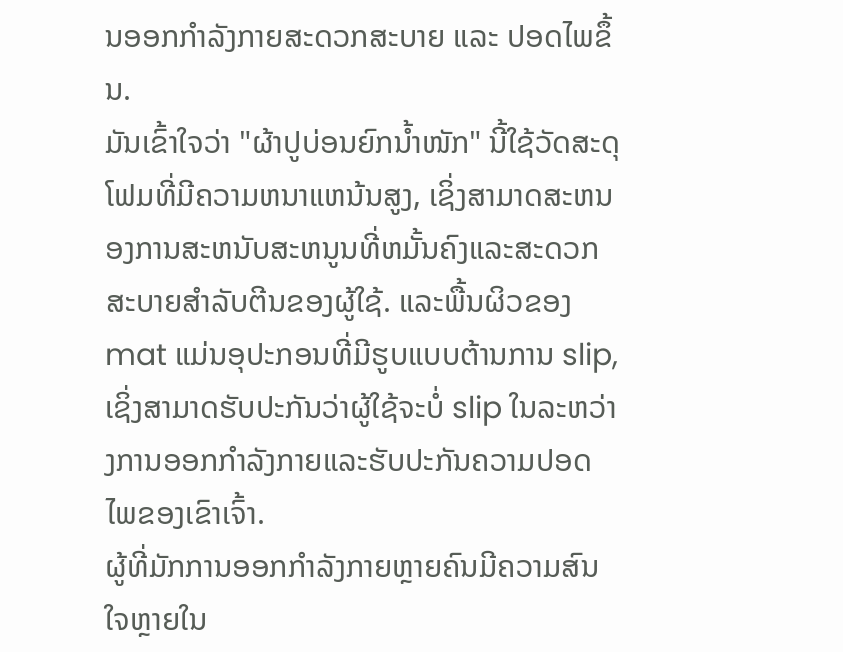ນອອກກຳລັງກາຍສະດວກສະບາຍ ແລະ ປອດໄພຂຶ້ນ.
ມັນເຂົ້າໃຈວ່າ "ຜ້າປູບ່ອນຍົກນໍ້າໜັກ" ນີ້ໃຊ້ວັດສະດຸໂຟມທີ່ມີຄວາມຫນາແຫນ້ນສູງ, ເຊິ່ງສາມາດສະຫນອງການສະຫນັບສະຫນູນທີ່ຫມັ້ນຄົງແລະສະດວກສະບາຍສໍາລັບຕີນຂອງຜູ້ໃຊ້. ແລະພື້ນຜິວຂອງ mat ແມ່ນອຸປະກອນທີ່ມີຮູບແບບຕ້ານການ slip, ເຊິ່ງສາມາດຮັບປະກັນວ່າຜູ້ໃຊ້ຈະບໍ່ slip ໃນລະຫວ່າງການອອກກໍາລັງກາຍແລະຮັບປະກັນຄວາມປອດໄພຂອງເຂົາເຈົ້າ.
ຜູ້ທີ່ມັກການອອກກຳລັງກາຍຫຼາຍຄົນມີຄວາມສົນໃຈຫຼາຍໃນ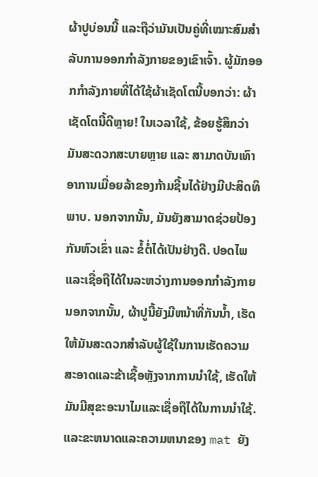ຜ້າປູບ່ອນນີ້ ແລະຖືວ່າມັນເປັນຄູ່ທີ່ເໝາະສົມສຳລັບການອອກກຳລັງກາຍຂອງເຂົາເຈົ້າ. ຜູ້ມັກອອກກຳລັງກາຍທີ່ໄດ້ໃຊ້ຜ້າເຊັດໂຕນີ້ບອກວ່າ: ຜ້າເຊັດໂຕນີ້ດີຫຼາຍ! ໃນເວລາໃຊ້, ຂ້ອຍຮູ້ສຶກວ່າມັນສະດວກສະບາຍຫຼາຍ ແລະ ສາມາດບັນເທົາອາການເມື່ອຍລ້າຂອງກ້າມຊີ້ນໄດ້ຢ່າງມີປະສິດທິພາບ. ນອກຈາກນັ້ນ, ມັນຍັງສາມາດຊ່ວຍປ້ອງກັນຫົວເຂົ່າ ແລະ ຂໍ້ຕໍ່ໄດ້ເປັນຢ່າງດີ. ປອດໄພແລະເຊື່ອຖືໄດ້ໃນລະຫວ່າງການອອກກໍາລັງກາຍ
ນອກຈາກນັ້ນ, ຜ້າປູນີ້ຍັງມີຫນ້າທີ່ກັນນ້ຳ, ເຮັດໃຫ້ມັນສະດວກສໍາລັບຜູ້ໃຊ້ໃນການເຮັດຄວາມສະອາດແລະຂ້າເຊື້ອຫຼັງຈາກການນໍາໃຊ້, ເຮັດໃຫ້ມັນມີສຸຂະອະນາໄມແລະເຊື່ອຖືໄດ້ໃນການນໍາໃຊ້. ແລະຂະຫນາດແລະຄວາມຫນາຂອງ mat ຍັງ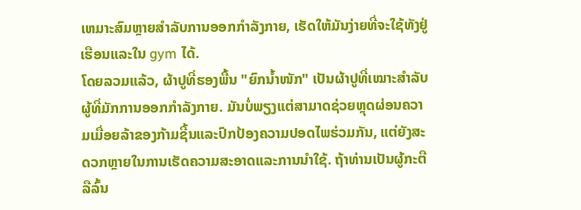ເຫມາະສົມຫຼາຍສໍາລັບການອອກກໍາລັງກາຍ, ເຮັດໃຫ້ມັນງ່າຍທີ່ຈະໃຊ້ທັງຢູ່ເຮືອນແລະໃນ gym ໄດ້.
ໂດຍລວມແລ້ວ, ຜ້າປູທີ່ຮອງພື້ນ "ຍົກນ້ຳໜັກ" ເປັນຜ້າປູທີ່ເໝາະສຳລັບຜູ້ທີ່ມັກການອອກກຳລັງກາຍ. ມັນບໍ່ພຽງແຕ່ສາມາດຊ່ວຍຫຼຸດຜ່ອນຄວາມເມື່ອຍລ້າຂອງກ້າມຊີ້ນແລະປົກປ້ອງຄວາມປອດໄພຮ່ວມກັນ, ແຕ່ຍັງສະດວກຫຼາຍໃນການເຮັດຄວາມສະອາດແລະການນໍາໃຊ້. ຖ້າທ່ານເປັນຜູ້ກະຕືລືລົ້ນ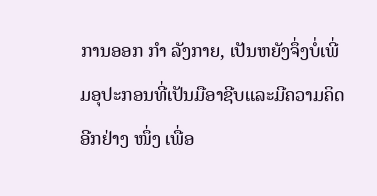ການອອກ ກຳ ລັງກາຍ, ເປັນຫຍັງຈຶ່ງບໍ່ເພີ່ມອຸປະກອນທີ່ເປັນມືອາຊີບແລະມີຄວາມຄິດອີກຢ່າງ ໜຶ່ງ ເພື່ອ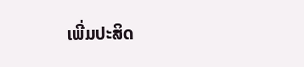ເພີ່ມປະສິດ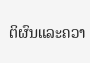ຕິຜົນແລະຄວາ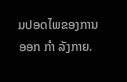ມປອດໄພຂອງການອອກ ກຳ ລັງກາຍ.